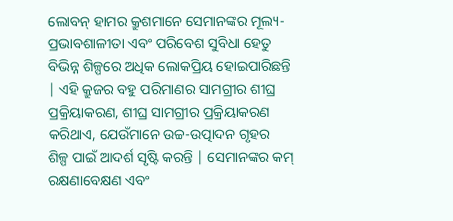ଲୋବନ୍ ହାମର କ୍ରୁଶମାନେ ସେମାନଙ୍କର ମୂଲ୍ୟ-ପ୍ରଭାବଶାଳୀତା ଏବଂ ପରିବେଶ ସୁବିଧା ହେତୁ ବିଭିନ୍ନ ଶିଳ୍ପରେ ଅଧିକ ଲୋକପ୍ରିୟ ହୋଇପାରିଛନ୍ତି | ଏହି କ୍ରୁଜର ବହୁ ପରିମାଣର ସାମଗ୍ରୀର ଶୀଘ୍ର ପ୍ରକ୍ରିୟାକରଣ, ଶୀଘ୍ର ସାମଗ୍ରୀର ପ୍ରକ୍ରିୟାକରଣ କରିଥାଏ, ଯେଉଁମାନେ ଉଚ୍ଚ-ଉତ୍ପାଦନ ଗୃହର ଶିଳ୍ପ ପାଇଁ ଆଦର୍ଶ ସୃଷ୍ଟି କରନ୍ତି | ସେମାନଙ୍କର କମ୍ ରକ୍ଷଣାବେକ୍ଷଣ ଏବଂ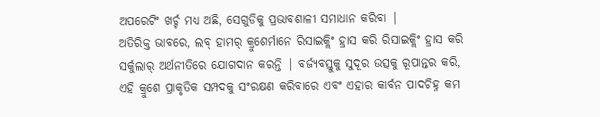ଅପରେଟିଂ ଖର୍ଚ୍ଚ ମଧ୍ୟ ଅଛି, ସେଗୁଡିକୁ ପ୍ରଭାବଶାଳୀ ସମାଧାନ କରିବା |
ଅତିରିକ୍ତ ଭାବରେ, ଲବ୍ ହାମର୍ କ୍ରୁଶେର୍ମାନେ ରିସାଇକ୍ଲିଂ ହ୍ରାସ କରି ରିସାଇକ୍ଲିଂ ହ୍ରାସ କରି ସର୍କୁଲାର୍ ଅର୍ଥନୀତିରେ ଯୋଗଦାନ କରନ୍ତି | ବର୍ଜ୍ୟବସ୍ତୁକୁ ସୁଦୂର ଉତ୍ସକୁ ରୂପାନ୍ତର କରି, ଏହି କ୍ରୁଶେ ପ୍ରାକୃତିକ ସମ୍ପଦକୁ ସଂରକ୍ଷଣ କରିବାରେ ଏବଂ ଏହାର କାର୍ବନ ପାଦଚିହ୍ନ କମ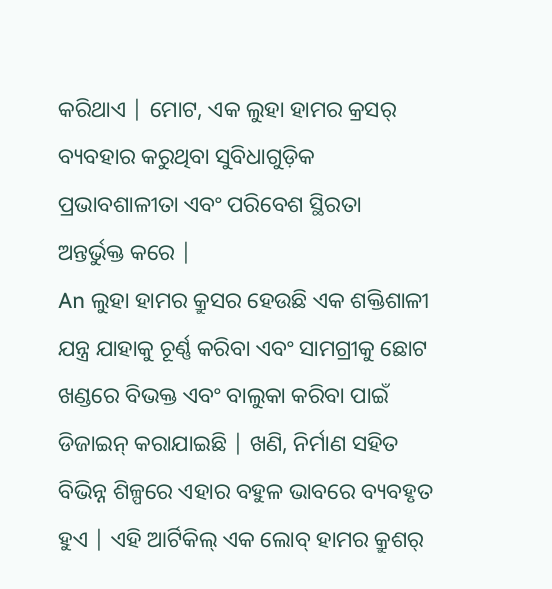କରିଥାଏ | ମୋଟ, ଏକ ଲୁହା ହାମର କ୍ରସର୍ ବ୍ୟବହାର କରୁଥିବା ସୁବିଧାଗୁଡ଼ିକ ପ୍ରଭାବଶାଳୀତା ଏବଂ ପରିବେଶ ସ୍ଥିରତା ଅନ୍ତର୍ଭୁକ୍ତ କରେ |
An ଲୁହା ହାମର କ୍ରୁସର ହେଉଛି ଏକ ଶକ୍ତିଶାଳୀ ଯନ୍ତ୍ର ଯାହାକୁ ଚୂର୍ଣ୍ଣ କରିବା ଏବଂ ସାମଗ୍ରୀକୁ ଛୋଟ ଖଣ୍ଡରେ ବିଭକ୍ତ ଏବଂ ବାଲୁକା କରିବା ପାଇଁ ଡିଜାଇନ୍ କରାଯାଇଛି | ଖଣି, ନିର୍ମାଣ ସହିତ ବିଭିନ୍ନ ଶିଳ୍ପରେ ଏହାର ବହୁଳ ଭାବରେ ବ୍ୟବହୃତ ହୁଏ | ଏହି ଆର୍ଟିକିଲ୍ ଏକ ଲୋବ୍ ହାମର କ୍ରୁଶର୍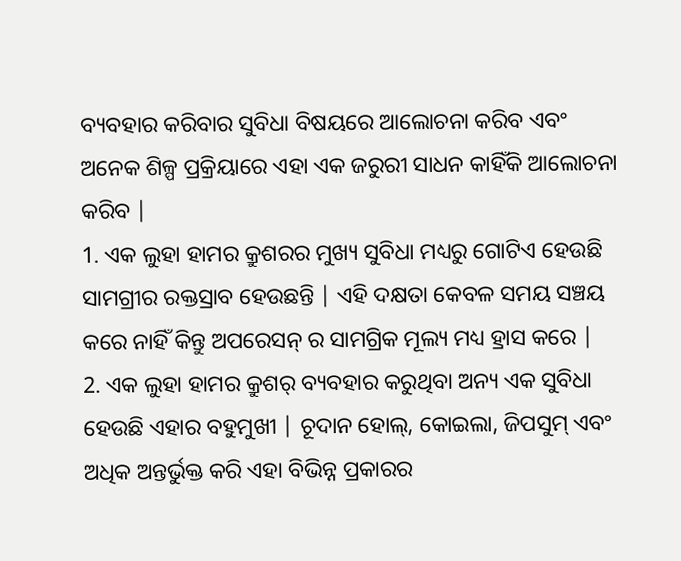ବ୍ୟବହାର କରିବାର ସୁବିଧା ବିଷୟରେ ଆଲୋଚନା କରିବ ଏବଂ ଅନେକ ଶିଳ୍ପ ପ୍ରକ୍ରିୟାରେ ଏହା ଏକ ଜରୁରୀ ସାଧନ କାହିଁକି ଆଲୋଚନା କରିବ |
1. ଏକ ଲୁହା ହାମର କ୍ରୁଶରର ମୁଖ୍ୟ ସୁବିଧା ମଧ୍ୟରୁ ଗୋଟିଏ ହେଉଛି ସାମଗ୍ରୀର ରକ୍ତସ୍ରାବ ହେଉଛନ୍ତି | ଏହି ଦକ୍ଷତା କେବଳ ସମୟ ସଞ୍ଚୟ କରେ ନାହିଁ କିନ୍ତୁ ଅପରେସନ୍ ର ସାମଗ୍ରିକ ମୂଲ୍ୟ ମଧ୍ୟ ହ୍ରାସ କରେ |
2. ଏକ ଲୁହା ହାମର କ୍ରୁଶର୍ ବ୍ୟବହାର କରୁଥିବା ଅନ୍ୟ ଏକ ସୁବିଧା ହେଉଛି ଏହାର ବହୁମୁଖୀ | ଚୂଦାନ ହୋଲ୍, କୋଇଲା, ଜିପସୁମ୍ ଏବଂ ଅଧିକ ଅନ୍ତର୍ଭୁକ୍ତ କରି ଏହା ବିଭିନ୍ନ ପ୍ରକାରର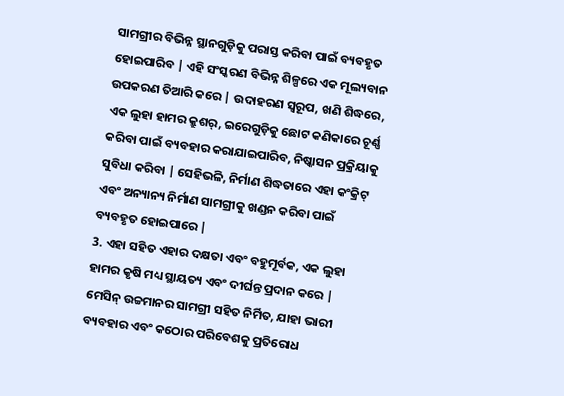ସାମଗ୍ରୀର ବିଭିନ୍ନ ସ୍ଥାନଗୁଡ଼ିକୁ ପରାସ୍ତ କରିବା ପାଇଁ ବ୍ୟବହୃତ ହୋଇପାରିବ | ଏହି ସଂସ୍କରଣ ବିଭିନ୍ନ ଶିଳ୍ପରେ ଏକ ମୂଲ୍ୟବାନ ଉପକରଣ ତିଆରି କରେ | ଉଦାହରଣ ସ୍ୱରୂପ, ଖଣି ଶିଦ୍ଧରେ, ଏକ ଲୁହା ହାମର କ୍ରୁଶର୍, ଇରେଗୁଡ଼ିକୁ ଛୋଟ କଣିକାରେ ଚୂର୍ଣ୍ଣ କରିବା ପାଇଁ ବ୍ୟବହାର କରାଯାଇପାରିବ, ନିଷ୍କାସନ ପ୍ରକ୍ରିୟାକୁ ସୁବିଧା କରିବା | ସେହିଭଳି, ନିର୍ମାଣ ଶିଦ୍ଧତାରେ ଏହା କଂକ୍ରିଟ୍ ଏବଂ ଅନ୍ୟାନ୍ୟ ନିର୍ମାଣ ସାମଗ୍ରୀକୁ ଖଣ୍ଡନ କରିବା ପାଇଁ ବ୍ୟବହୃତ ହୋଇପାରେ |
3. ଏହା ସହିତ ଏହାର ଦକ୍ଷତା ଏବଂ ବହୁମୂର୍ବକ, ଏକ ଲୁହା ହାମର କୃଷି ମଧ୍ୟ ସ୍ଥାୟତ୍ୟ ଏବଂ ଦୀର୍ଘନ୍ତ ପ୍ରଦାନ କରେ | ମେସିନ୍ ଉଚ୍ଚମାନର ସାମଗ୍ରୀ ସହିତ ନିର୍ମିତ, ଯାହା ଭାରୀ ବ୍ୟବହାର ଏବଂ କଠୋର ପରିବେଶକୁ ପ୍ରତିରୋଧ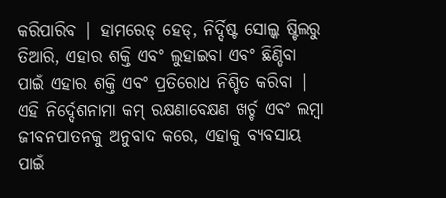କରିପାରିବ | ହାମରେଡ୍ ହେଡ୍, ନିର୍ଦ୍ଦିଷ୍ଟ ସୋଲ୍କ ଷ୍ଟିଲରୁ ତିଆରି, ଏହାର ଶକ୍ତି ଏବଂ ଲୁହାଇବା ଏବଂ ଛିଣ୍ଡିବା ପାଇଁ ଏହାର ଶକ୍ତି ଏବଂ ପ୍ରତିରୋଧ ନିଶ୍ଚିତ କରିବା | ଏହି ନିର୍ଦ୍ଦେଶନାମା କମ୍ ରକ୍ଷଣାବେକ୍ଷଣ ଖର୍ଚ୍ଚ ଏବଂ ଲମ୍ବା ଜୀବନପାତନକୁ ଅନୁବାଦ କରେ, ଏହାକୁ ବ୍ୟବସାୟ ପାଇଁ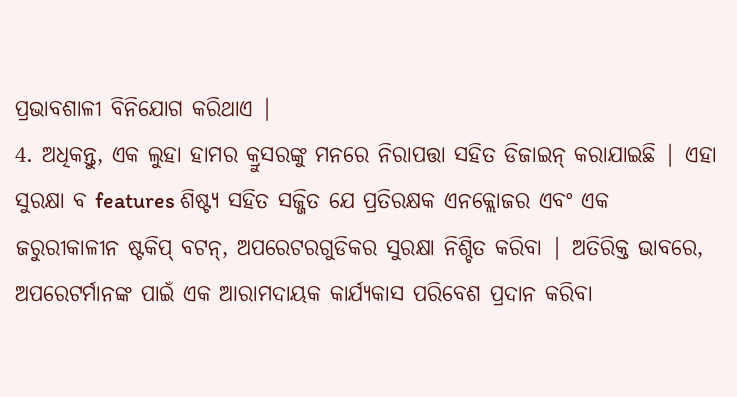ପ୍ରଭାବଶାଳୀ ବିନିଯୋଗ କରିଥାଏ |
4. ଅଧିକନ୍ତୁ, ଏକ ଲୁହା ହାମର କ୍ରୁସରଙ୍କୁ ମନରେ ନିରାପତ୍ତା ସହିତ ଡିଜାଇନ୍ କରାଯାଇଛି | ଏହା ସୁରକ୍ଷା ବ features ଶିଷ୍ଟ୍ୟ ସହିତ ସଜ୍ଜିତ ଯେ ପ୍ରତିରକ୍ଷକ ଏନକ୍ଲୋଜର ଏବଂ ଏକ ଜରୁରୀକାଳୀନ ଷ୍ଟକିପ୍ ବଟନ୍, ଅପରେଟରଗୁଡିକର ସୁରକ୍ଷା ନିଶ୍ଚିତ କରିବା | ଅତିରିକ୍ତ ଭାବରେ, ଅପରେଟର୍ମାନଙ୍କ ପାଇଁ ଏକ ଆରାମଦାୟକ କାର୍ଯ୍ୟକାସ ପରିବେଶ ପ୍ରଦାନ କରିବା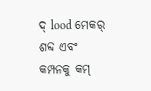ଦ୍ lood ମେକର୍ ଶବ୍ଦ ଏବଂ କମ୍ପନକୁ କମ୍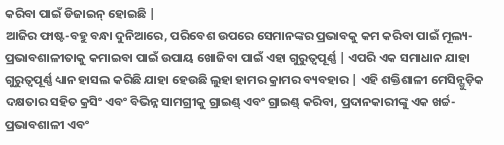କରିବା ପାଇଁ ଡିଜାଇନ୍ ହୋଇଛି |
ଆଜିର ଫାଷ୍ଟ-ବହୁ ବନ୍ଧା ଦୁନିଆରେ, ପରିବେଶ ଉପରେ ସେମାନଙ୍କର ପ୍ରଭାବକୁ କମ କରିବା ପାଇଁ ମୂଲ୍ୟ-ପ୍ରଭାବଶାଳୀତାକୁ କମାଇବା ପାଇଁ ଉପାୟ ଖୋଜିବା ପାଇଁ ଏହା ଗୁରୁତ୍ୱପୂର୍ଣ୍ଣ | ଏପରି ଏକ ସମାଧାନ ଯାହା ଗୁରୁତ୍ୱପୂର୍ଣ୍ଣ ଧ୍ୟାନ ହାସଲ କରିଛି ଯାହା ହେଉଛି ଲୁହା ହାମର କ୍ରାମର ବ୍ୟବହାର | ଏହି ଶକ୍ତିଶାଳୀ ମେସିନ୍ଗୁଡ଼ିକ ଦକ୍ଷତାର ସହିତ କ୍ରସିଂ ଏବଂ ବିଭିନ୍ନ ସାମଗ୍ରୀକୁ ଗ୍ରାଇଣ୍ଡ୍ ଏବଂ ଗ୍ରାଇଣ୍ଡ୍ କରିବା, ପ୍ରଦାନକାରୀଙ୍କୁ ଏକ ଖର୍ଚ୍ଚ-ପ୍ରଭାବଶାଳୀ ଏବଂ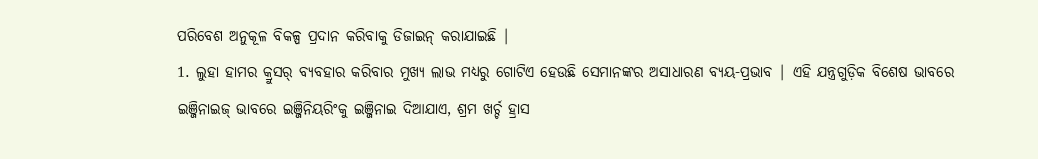ପରିବେଶ ଅନୁକୂଳ ବିକଳ୍ପ ପ୍ରଦାନ କରିବାକୁ ଡିଜାଇନ୍ କରାଯାଇଛି |
1. ଲୁହା ହାମର କ୍ରୁସର୍ ବ୍ୟବହାର କରିବାର ମୁଖ୍ୟ ଲାଭ ମଧ୍ୟରୁ ଗୋଟିଏ ହେଉଛି ସେମାନଙ୍କର ଅସାଧାରଣ ବ୍ୟୟ-ପ୍ରଭାବ | ଏହି ଯନ୍ତ୍ରଗୁଡ଼ିକ ବିଶେଷ ଭାବରେ ଇଞ୍ଜିନାଇଜ୍ ଭାବରେ ଇଞ୍ଜିନିୟରିଂକୁ ଇଞ୍ଜିନାଇ ଦିଆଯାଏ, ଶ୍ରମ ଖର୍ଚ୍ଚ ହ୍ରାସ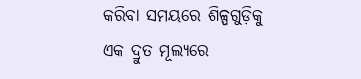କରିବା ସମୟରେ ଶିଳ୍ପଗୁଡ଼ିକୁ ଏକ ଦ୍ରୁତ ମୂଲ୍ୟରେ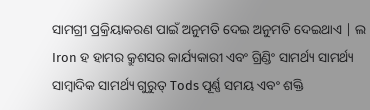ସାମଗ୍ରୀ ପ୍ରକ୍ରିୟାକରଣ ପାଇଁ ଅନୁମତି ଦେଇ ଅନୁମତି ଦେଇଥାଏ | ଲ Iron ହ ହାମର କ୍ରୁଶସର କାର୍ଯ୍ୟକାରୀ ଏବଂ ଗ୍ରିଣ୍ଡିଂ ସାମର୍ଥ୍ୟ ସାମର୍ଥ୍ୟ ସାମ୍ବାଦିକ ସାମର୍ଥ୍ୟ ଗୁରୁତ୍ Tods ପୂର୍ଣ୍ଣ ସମୟ ଏବଂ ଶକ୍ତି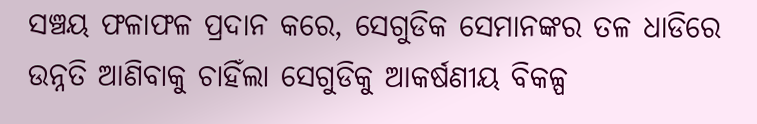ସଞ୍ଚୟ ଫଳାଫଳ ପ୍ରଦାନ କରେ, ସେଗୁଡିକ ସେମାନଙ୍କର ତଳ ଧାଡିରେ ଉନ୍ନତି ଆଣିବାକୁ ଚାହିଁଲା ସେଗୁଡିକୁ ଆକର୍ଷଣୀୟ ବିକଳ୍ପ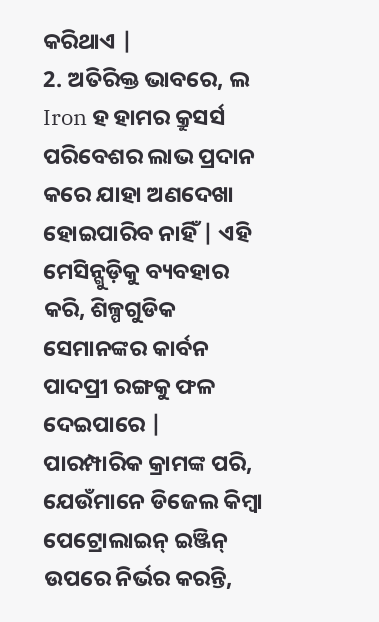କରିଥାଏ |
2. ଅତିରିକ୍ତ ଭାବରେ, ଲ Iron ହ ହାମର କ୍ରୁସର୍ସ ପରିବେଶର ଲାଭ ପ୍ରଦାନ କରେ ଯାହା ଅଣଦେଖା ହୋଇପାରିବ ନାହିଁ | ଏହି ମେସିନ୍ଗୁଡ଼ିକୁ ବ୍ୟବହାର କରି, ଶିଳ୍ପଗୁଡିକ ସେମାନଙ୍କର କାର୍ବନ ପାଦପ୍ରୀ ରଙ୍ଗକୁ ଫଳ ଦେଇପାରେ | ପାରମ୍ପାରିକ କ୍ରାମଙ୍କ ପରି, ଯେଉଁମାନେ ଡିଜେଲ କିମ୍ବା ପେଟ୍ରୋଲାଇନ୍ ଇଞ୍ଜିନ୍ ଉପରେ ନିର୍ଭର କରନ୍ତି,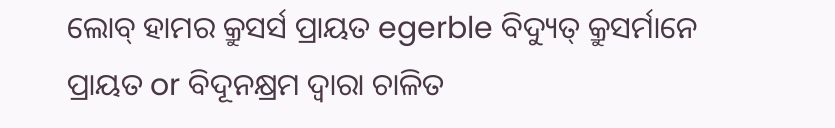ଲୋବ୍ ହାମର କ୍ରୁସର୍ସ ପ୍ରାୟତ egerble ବିଦ୍ୟୁତ୍ କ୍ରୁସର୍ମାନେ ପ୍ରାୟତ or ବିଦୂନକ୍ଷ୍ରମ ଦ୍ୱାରା ଚାଳିତ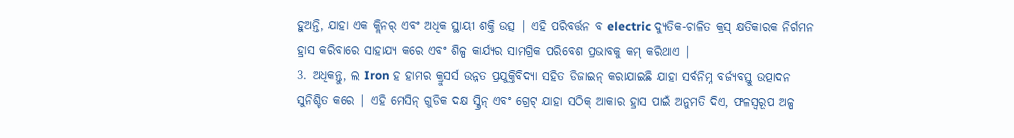ହୁଅନ୍ତି, ଯାହା ଏକ କ୍ଲିନର୍ ଏବଂ ଅଧିକ ସ୍ଥାୟୀ ଶକ୍ତି ଉତ୍ସ | ଏହି ପରିବର୍ତ୍ତନ ବ electric ଦ୍ୟୁତିକ-ଚାଳିତ କ୍ରସ୍ କ୍ଷତିକାରକ ନିର୍ଗମନ ହ୍ରାସ କରିବାରେ ସାହାଯ୍ୟ କରେ ଏବଂ ଶିଳ୍ପ କାର୍ଯ୍ୟର ସାମଗ୍ରିକ ପରିବେଶ ପ୍ରଭାବକୁ କମ୍ କରିଥାଏ |
3. ଅଧିକନ୍ତୁ, ଲ Iron ହ ହାମର କ୍ରୁସର୍ସ ଉନ୍ନତ ପ୍ରଯୁକ୍ତିବିଦ୍ୟା ସହିତ ଡିଜାଇନ୍ କରାଯାଇଛି ଯାହା ସର୍ବନିମ୍ନ ବର୍ଜ୍ୟବସ୍ତୁ ଉତ୍ପାଦନ ସୁନିଶ୍ଚିତ କରେ | ଏହି ମେସିନ୍ ଗୁଡିକ ଦକ୍ଷ ସ୍କ୍ରିନ୍ ଏବଂ ଗ୍ରେଟ୍ ଯାହା ସଠିକ୍ ଆକାର ହ୍ରାସ ପାଇଁ ଅନୁମତି ଦିଏ, ଫଳସ୍ୱରୂପ ଅଳ୍ପ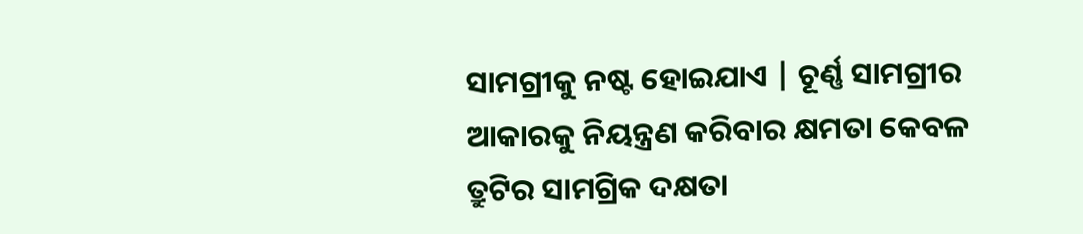ସାମଗ୍ରୀକୁ ନଷ୍ଟ ହୋଇଯାଏ | ଚୂର୍ଣ୍ଣ ସାମଗ୍ରୀର ଆକାରକୁ ନିୟନ୍ତ୍ରଣ କରିବାର କ୍ଷମତା କେବଳ ତ୍ରୁଟିର ସାମଗ୍ରିକ ଦକ୍ଷତା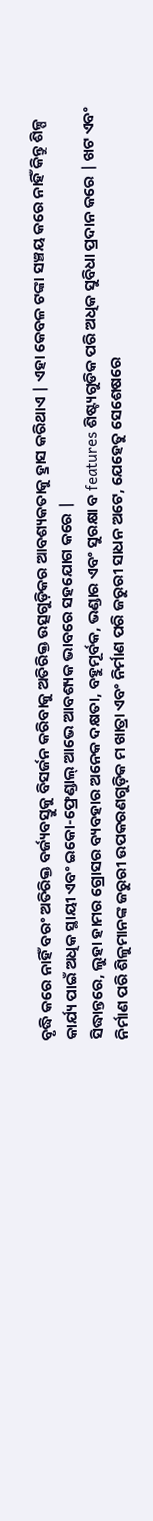ବୃଦ୍ଧି କରେ ନାହିଁ ବରଂ ଅତିରିକ୍ତ ବର୍ଜ୍ୟବସ୍ତୁକୁ ବିସର୍ଜନ କରିବାକୁ ଅତିରିକ୍ତ ଉତ୍ସଗୁଡ଼ିକର ଆବଶ୍ୟକତାକୁ ହ୍ରାସ କରିଥାଏ | ଏହା କେବଳ ଟଙ୍କା ସଞ୍ଚୟ କରେ ନାହିଁ କିନ୍ତୁ ଶିଳ୍ପ କାର୍ଯ୍ୟ ପାଇଁ ଅଧିକ ସ୍ଥାୟୀ ଏବଂ ଇକୋ-ଫ୍ରେଣ୍ଡାଲ୍ ଆଭେ ଆବଶ୍ୟକ ଭାବରେ ସହଯୋଗ କରେ |
ସିଦ୍ଧାନ୍ତରେ, ଲୁହା ହାମର ଗ୍ରୋସର ବ୍ୟବହାର ଅନେକ ଦକ୍ଷତା, ବହୁମୂର୍ବକ, ଭଣ୍ଡାର ଏବଂ ସୁରକ୍ଷା ବ features ଶିଷ୍ଟ୍ୟଗୁଡିକ ପରି ଅଧିକ ସୁବିଧା ପ୍ରଦାନ କରେ | ଖଟ ଏବଂ ନିର୍ମାଣ ପରି ଶିଳୁମାନଙ୍କ ଜରୁରୀ ଉପକରଣଗୁଡ଼ିକ ମ ଖାତ୍ରା ଏବଂ ନିର୍ମାଣ ପରି ଜରୁରୀ ସାଧନ ଅଟେ, ଯେହେତୁ ସେଶେଷରେ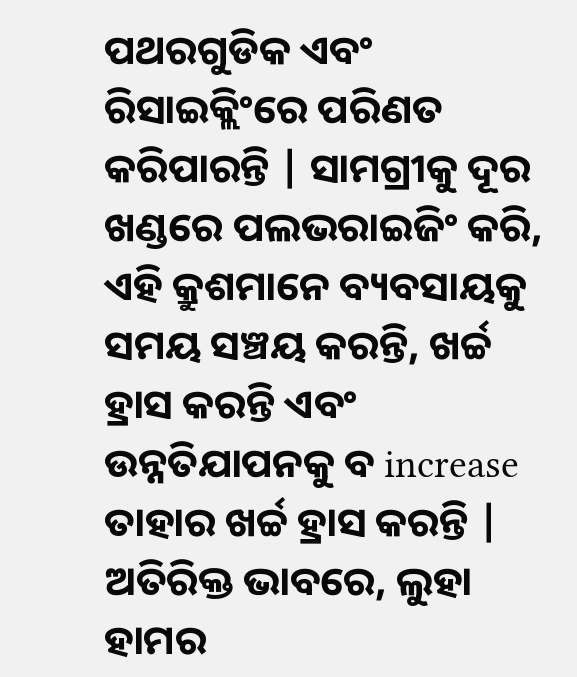ପଥରଗୁଡିକ ଏବଂ ରିସାଇକ୍ଲିଂରେ ପରିଣତ କରିପାରନ୍ତି | ସାମଗ୍ରୀକୁ ଦୂର ଖଣ୍ଡରେ ପଲଭରାଇଜିଂ କରି, ଏହି କ୍ରୁଶମାନେ ବ୍ୟବସାୟକୁ ସମୟ ସଞ୍ଚୟ କରନ୍ତି, ଖର୍ଚ୍ଚ ହ୍ରାସ କରନ୍ତି ଏବଂ ଉନ୍ନତିଯାପନକୁ ବ increase ତାହାର ଖର୍ଚ୍ଚ ହ୍ରାସ କରନ୍ତି |
ଅତିରିକ୍ତ ଭାବରେ, ଲୁହା ହାମର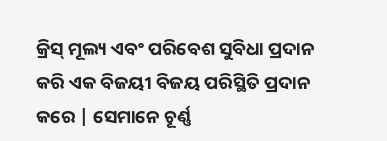କ୍ରିସ୍ ମୂଲ୍ୟ ଏବଂ ପରିବେଶ ସୁବିଧା ପ୍ରଦାନ କରି ଏକ ବିଜୟୀ ବିଜୟ ପରିସ୍ଥିତି ପ୍ରଦାନ କରେ | ସେମାନେ ଚୂର୍ଣ୍ଣ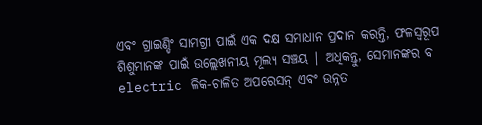ଏବଂ ଗ୍ରାଇଣ୍ଡିଂ ସାମଗ୍ରୀ ପାଇଁ ଏକ ଦକ୍ଷ ସମାଧାନ ପ୍ରଦାନ କରନ୍ତି, ଫଳସ୍ୱରୂପ ଶିଶୁମାନଙ୍କ ପାଇଁ ଉଲ୍ଲେଖନୀୟ ମୂଲ୍ୟ ସଞ୍ଚୟ | ଅଧିକନ୍ତୁ, ସେମାନଙ୍କର ବ electric ଳିକ-ଚାଳିତ ଅପରେସନ୍ ଏବଂ ଉନ୍ନତ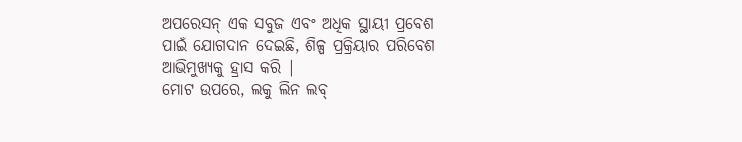ଅପରେସନ୍ ଏକ ସବୁଜ ଏବଂ ଅଧିକ ସ୍ଥାୟୀ ପ୍ରବେଶ ପାଇଁ ଯୋଗଦାନ ଦେଇଛି, ଶିଳ୍ପ ପ୍ରକ୍ରିୟାର ପରିବେଶ ଆଭିମୁଖ୍ୟକୁ ହ୍ରାସ କରି |
ମୋଟ ଉପରେ, ଲକୁ ଲିନ ଲବ୍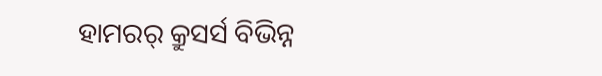ହାମରର୍ କ୍ରୁସର୍ସ ବିଭିନ୍ନ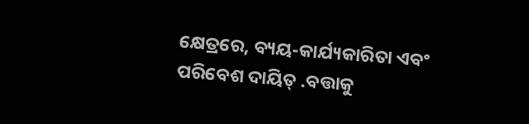କ୍ଷେତ୍ରରେ, ବ୍ୟୟ-କାର୍ଯ୍ୟକାରିତା ଏବଂ ପରିବେଶ ଦାୟିତ୍ .ବତ୍ତାକୁ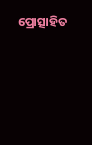ପ୍ରୋତ୍ସାହିତ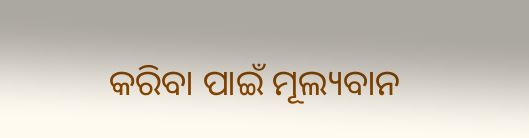କରିବା ପାଇଁ ମୂଲ୍ୟବାନ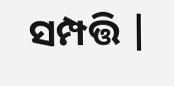ସମ୍ପତ୍ତି |